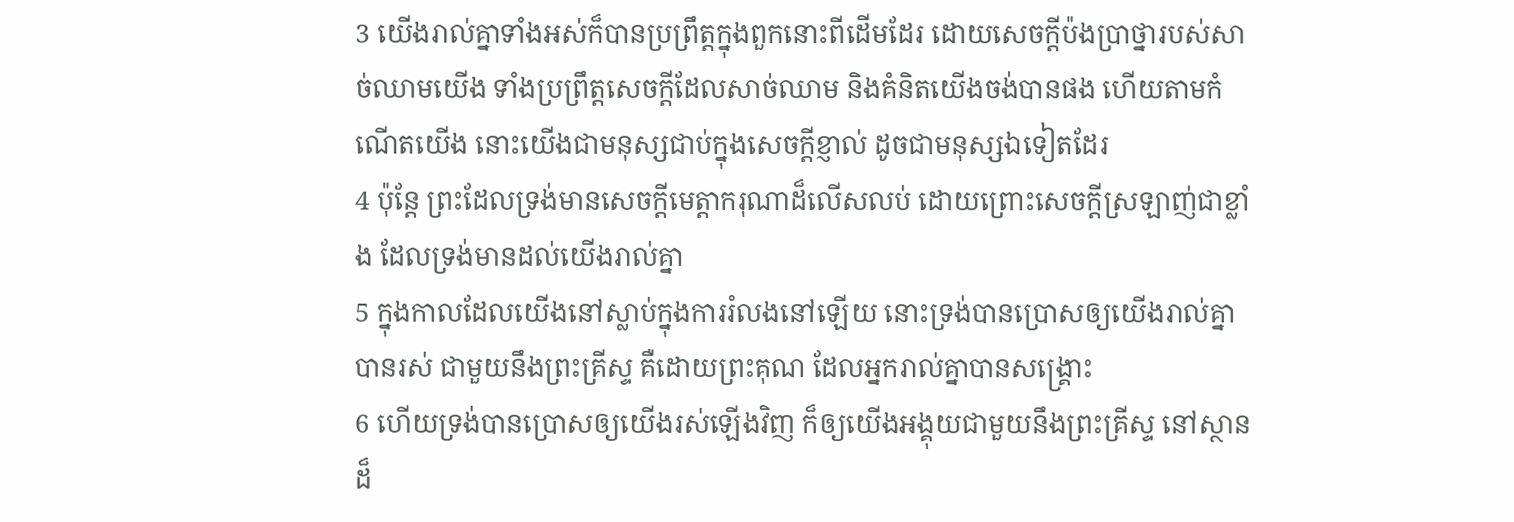3 យើងរាល់គ្នាទាំងអស់ក៏បានប្រព្រឹត្តក្នុងពួកនោះពីដើមដែរ ដោយសេចក្តីប៉ងប្រាថ្នារបស់សាច់ឈាមយើង ទាំងប្រព្រឹត្តសេចក្តីដែលសាច់ឈាម និងគំនិតយើងចង់បានផង ហើយតាមកំណើតយើង នោះយើងជាមនុស្សជាប់ក្នុងសេចក្តីខ្ញាល់ ដូចជាមនុស្សឯទៀតដែរ
4 ប៉ុន្តែ ព្រះដែលទ្រង់មានសេចក្តីមេត្តាករុណាដ៏លើសលប់ ដោយព្រោះសេចក្តីស្រឡាញ់ជាខ្លាំង ដែលទ្រង់មានដល់យើងរាល់គ្នា
5 ក្នុងកាលដែលយើងនៅស្លាប់ក្នុងការរំលងនៅឡើយ នោះទ្រង់បានប្រោសឲ្យយើងរាល់គ្នាបានរស់ ជាមួយនឹងព្រះគ្រីស្ទ គឺដោយព្រះគុណ ដែលអ្នករាល់គ្នាបានសង្គ្រោះ
6 ហើយទ្រង់បានប្រោសឲ្យយើងរស់ឡើងវិញ ក៏ឲ្យយើងអង្គុយជាមួយនឹងព្រះគ្រីស្ទ នៅស្ថានដ៏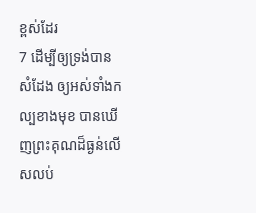ខ្ពស់ដែរ
7 ដើម្បីឲ្យទ្រង់បានសំដែង ឲ្យអស់ទាំងកល្បខាងមុខ បានឃើញព្រះគុណដ៏ធ្ងន់លើសលប់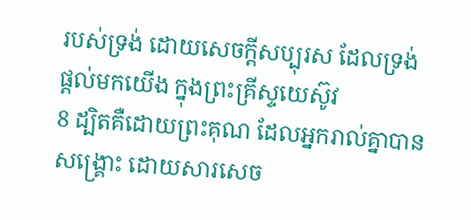របស់ទ្រង់ ដោយសេចក្តីសប្បុរស ដែលទ្រង់ផ្តល់មកយើង ក្នុងព្រះគ្រីស្ទយេស៊ូវ
8 ដ្បិតគឺដោយព្រះគុណ ដែលអ្នករាល់គ្នាបានសង្គ្រោះ ដោយសារសេច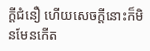ក្តីជំនឿ ហើយសេចក្តីនោះក៏មិនមែនកើត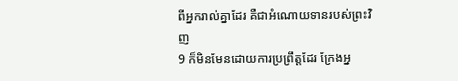ពីអ្នករាល់គ្នាដែរ គឺជាអំណោយទានរបស់ព្រះវិញ
9 ក៏មិនមែនដោយការប្រព្រឹត្តដែរ ក្រែងអ្ន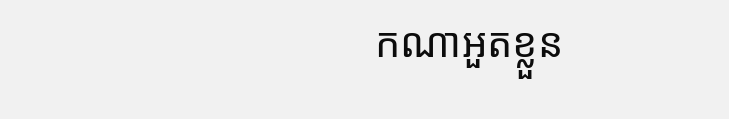កណាអួតខ្លួន